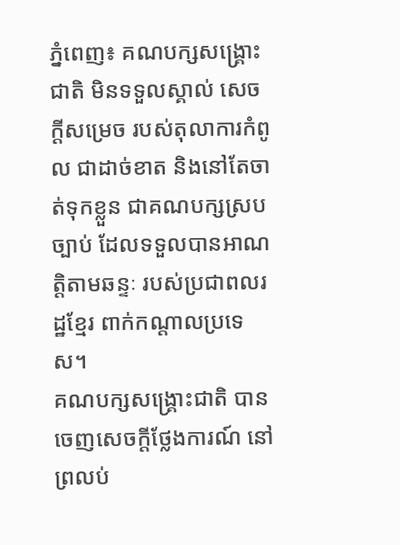ភ្នំពេញ៖ គណបក្សសង្រ្គោះជាតិ មិនទទួលស្គាល់ សេចក្តីសម្រេច របស់តុលាការកំពូល ជាដាច់ខាត និងនៅតែចាត់ទុកខ្លួន ជាគណបក្សស្របច្បាប់ ដែលទទួលបានអាណត្តិតាមឆន្ទៈ របស់ប្រជាពលរដ្ឋខ្មែរ ពាក់កណ្តាលប្រទេស។
គណបក្សសង្រ្គោះជាតិ បានចេញសេចក្តីថ្លែងការណ៍ នៅព្រលប់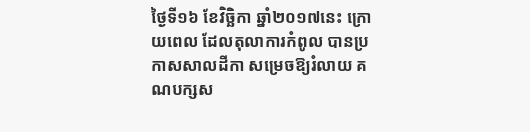ថ្ងៃទី១៦ ខែវិច្ឆិកា ឆ្នាំ២០១៧នេះ ក្រោយពេល ដែលតុលាការកំពូល បានប្រកាសសាលដីកា សម្រេចឱ្យរំលាយ គណបក្សស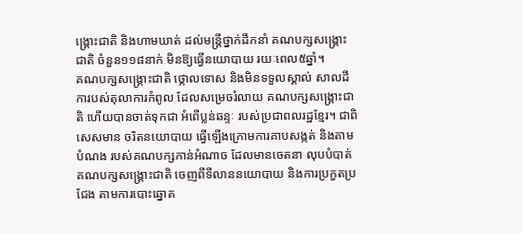ង្រ្គោះជាតិ និងហាមឃាត់ ដល់មន្រ្តីថ្នាក់ដឹកនាំ គណបក្សសង្រ្គោះជាតិ ចំនួន១១៨នាក់ មិនឱ្យធ្វើនយោបាយ រយៈពេល៥ឆ្នាំ។
គណបក្សសង្រ្គោះជាតិ ថ្កោលទោស និងមិនទទួលស្គាល់ សាលដីការបស់តុលាការកំពូល ដែលសម្រេចរំលាយ គណបក្សសង្រ្គោះជាតិ ហើយបានចាត់ទុកជា អំពើប្លន់ឆន្ទៈ របស់ប្រជាពលរដ្ឋខ្មែរ។ ជាពិសេសមាន ចរិតនយោបាយ ធ្វើឡើងក្រោមការគាបសង្កត់ និងតាមបំណង របស់គណបក្សកាន់អំណាច ដែលមានចេតនា លុបបំបាត់ គណបក្សសង្រ្គោះជាតិ ចេញពីទីលាននយោបាយ និងការប្រកួតប្រជែង តាមការបោះឆ្នោត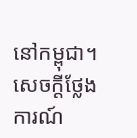នៅកម្ពុជា។ សេចក្តីថ្លែងការណ៍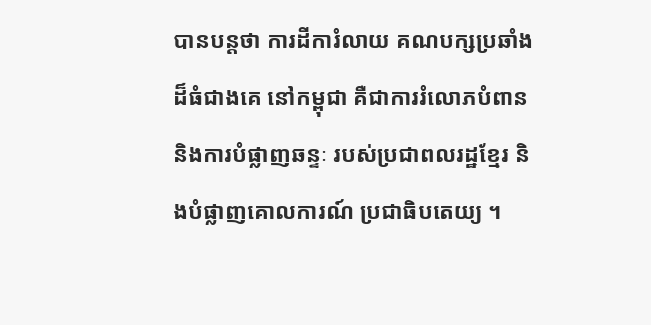បានបន្តថា ការដីការំលាយ គណបក្សប្រឆាំង ដ៏ធំជាងគេ នៅកម្ពុជា គឺជាការរំលោភបំពាន និងការបំផ្លាញឆន្ទៈ របស់ប្រជាពលរដ្ឋខ្មែរ និងបំផ្លាញគោលការណ៍ ប្រជាធិបតេយ្យ ។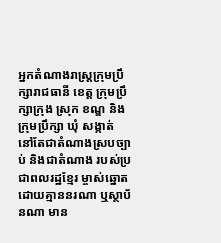អ្នកតំណាងរាស្រ្តក្រុមប្រឹក្សារាជធានី ខេត្ត ក្រុមប្រឹក្សាក្រុង សុ្រក ខណ្ឌ និងក្រុមប្រឹក្សា ឃុំ សង្កាត់ នៅតែជាតំណាងស្របច្បាប់ និងជាតំណាង របស់ប្រជាពលរដ្ឋខ្មែរ ម្ចាស់ឆ្នោត ដោយគ្មាននរណា ឬស្ថាប័នណា មាន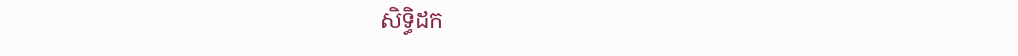សិទ្ធិដក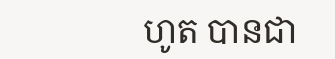ហូត បានជា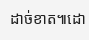ដាច់ខាត៕ដោ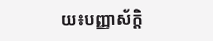យ៖បញ្ញាស័ក្តិ